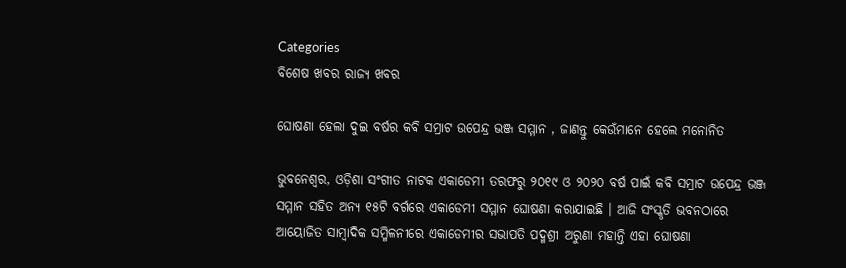Categories
ବିଶେଷ ଖବର ରାଜ୍ୟ ଖବର

ଘୋଷଣା ହେଲା ଦୁଇ ବର୍ଷର କବି ସମ୍ରାଟ ଉପେନ୍ଦ୍ର ଭଞ୍ଜ ସମ୍ମାନ , ଜାଣନ୍ତୁ କେଉଁମାନେ ହେଲେ ମନୋନିତ

ଭୁବନେଶ୍ୱର, ଓଡ଼ିଶା ସଂଗୀତ ନାଟକ ଏକାଡେମୀ ତରଫରୁ ୨୦୧୯ ଓ ୨୦୨୦ ବର୍ଷ ପାଇଁ କବି ସମ୍ରାଟ ଉପେନ୍ଦ୍ର ଭଞ୍ଜ ସମ୍ମାନ ସହିତ ଅନ୍ୟ ୧୫ଟି ବର୍ଗରେ ଏକାଡେମୀ ସମ୍ମାନ ଘୋଷଣା କରାଯାଇଛି । ଆଜି ସଂସ୍କୃତି ଭବନଠାରେ ଆୟୋଜିତ ସାମ୍ବାଦିକ ସମ୍ମିଳନୀରେ ଏକାଡେମୀର ସଭାପତି ପଦ୍ମଶ୍ରୀ ଅରୁଣା ମହାନ୍ତି ଏହା ଘୋଷଣା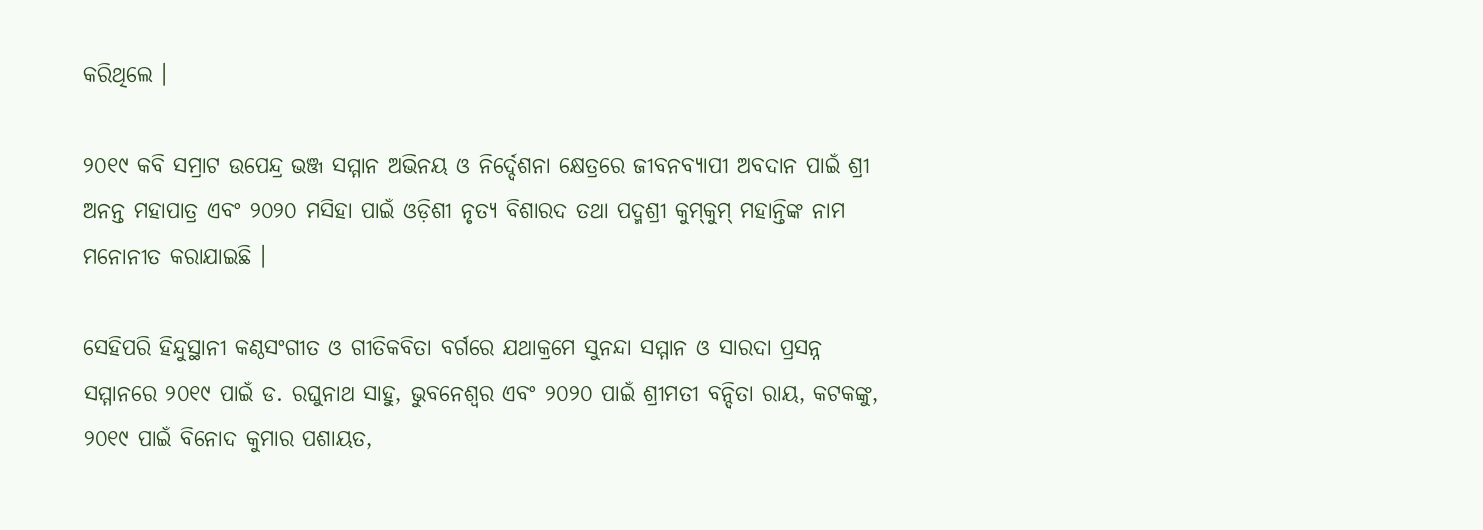କରିଥିଲେ ।

୨୦୧୯ କବି ସମ୍ରାଟ ଉପେନ୍ଦ୍ର ଭଞ୍ଜ ସମ୍ମାନ ଅଭିନୟ ଓ ନିର୍ଦ୍ଦେଶନା କ୍ଷେତ୍ରରେ ଜୀବନବ୍ୟାପୀ ଅବଦାନ ପାଇଁ ଶ୍ରୀ ଅନନ୍ତ ମହାପାତ୍ର ଏବଂ ୨୦୨୦ ମସିହା ପାଇଁ ଓଡ଼ିଶୀ ନୃତ୍ୟ ବିଶାରଦ ତଥା ପଦ୍ମଶ୍ରୀ କୁମ୍‌କୁମ୍‌ ମହାନ୍ତିଙ୍କ ନାମ ମନୋନୀତ କରାଯାଇଛି ।

ସେହିପରି ହିନ୍ଦୁସ୍ଥାନୀ କଣ୍ଠସଂଗୀତ ଓ ଗୀତିକବିତା ବର୍ଗରେ ଯଥାକ୍ରମେ ସୁନନ୍ଦା ସମ୍ମାନ ଓ ସାରଦା ପ୍ରସନ୍ନ ସମ୍ମାନରେ ୨୦୧୯ ପାଇଁ ଡ. ରଘୁନାଥ ସାହୁ, ଭୁବନେଶ୍ୱର ଏବଂ ୨୦୨୦ ପାଇଁ ଶ୍ରୀମତୀ ବନ୍ଦିତା ରାୟ, କଟକଙ୍କୁ, ୨୦୧୯ ପାଇଁ ବିନୋଦ କୁମାର ପଶାୟତ,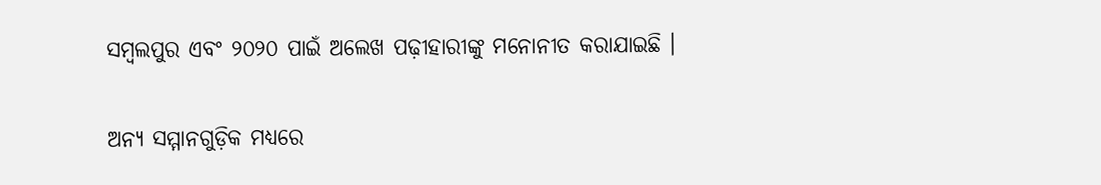ସମ୍ବଲପୁର ଏବଂ ୨୦୨୦ ପାଇଁ ଅଲେଖ ପଢ଼ୀହାରୀଙ୍କୁ ମନୋନୀତ କରାଯାଇଛି ।

ଅନ୍ୟ ସମ୍ମାନଗୁଡ଼ିକ ମଧ୍ୟରେ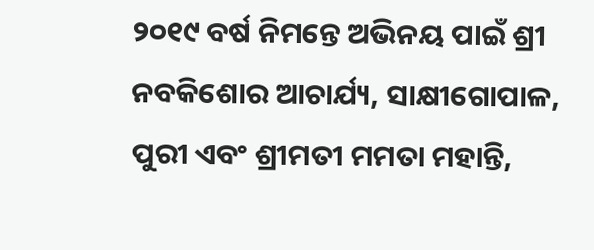୨୦୧୯ ବର୍ଷ ନିମନ୍ତେ ଅଭିନୟ ପାଇଁ ଶ୍ରୀ ନବକିଶୋର ଆଚାର୍ଯ୍ୟ, ସାକ୍ଷୀଗୋପାଳ, ପୁରୀ ଏବଂ ଶ୍ରୀମତୀ ମମତା ମହାନ୍ତି,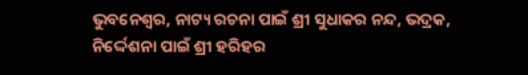ଭୁବନେଶ୍ୱର, ନାଟ୍ୟ ରଚନା ପାଇଁ ଶ୍ରୀ ସୁଧାକର ନନ୍ଦ, ଭଦ୍ରକ, ନିର୍ଦ୍ଦେଶନା ପାଇଁ ଶ୍ରୀ ହରିହର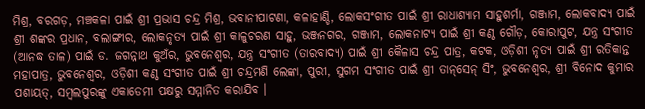ମିଶ୍ର, ବରଗଡ଼, ମଞ୍ଚକଳା ପାଇଁ ଶ୍ରୀ ପ୍ରଭାସ ଚନ୍ଦ୍ର ମିଶ୍ର, ଭବାନୀପାଟଣା, କଳାହାଣ୍ଡି, ଲୋକସଂଗୀତ ପାଇଁ ଶ୍ରୀ ରାଧାଶ୍ୟାମ ସାହୁଶର୍ମା, ଗଞ୍ଜାମ, ଲୋକବାଦ୍ୟ ପାଇଁ ଶ୍ରୀ ଶଙ୍କର ପ୍ରଧାନ, ବଲାଙ୍ଗୀର, ଲୋକନୃତ୍ୟ ପାଇଁ ଶ୍ରୀ କାଳୁଚରଣ ସାହୁ, ଭଞ୍ଜନଗର, ଗଞ୍ଜାମ, ଲୋକନାଟ୍ୟ ପାଇଁ ଶ୍ରୀ କଣ୍ଠ ଗୌଡ଼, କୋରାପୁଟ, ଯନ୍ତ୍ର ସଂଗୀତ (ଆନଦ୍ଧ ତାଳ) ପାଇଁ ଡ. ଜଗନ୍ନାଥ କୁଅଁର, ଭୁବନେଶ୍ୱର, ଯନ୍ତ୍ର ସଂଗୀତ (ତାରବାଦ୍ୟ) ପାଇଁ ଶ୍ରୀ କୈଳାସ ଚନ୍ଦ୍ର ପାତ୍ର, କଟକ, ଓଡ଼ିଶୀ ନୃତ୍ୟ ପାଇଁ ଶ୍ରୀ ରତିକାନ୍ତ ମହାପାତ୍ର, ଭୁବନେଶ୍ୱର, ଓଡ଼ିଶୀ କଣ୍ଠ ସଂଗୀତ ପାଇଁ ଶ୍ରୀ ଚନ୍ଦ୍ରମଣି ଲେଙ୍କା, ପୁରୀ, ସୁଗମ ସଂଗୀତ ପାଇଁ ଶ୍ରୀ ତାନ୍‌ସେନ୍‌ ସିଂ, ଭୁବନେଶ୍ୱର, ଶ୍ରୀ ବିନୋଦ କୁମାର ପଶାୟତ୍‌, ସମ୍ବଲପୁରଙ୍କୁ ଏକାଡେମୀ ପକ୍ଷରୁ ସମ୍ମାନିତ କରାଯିବ ।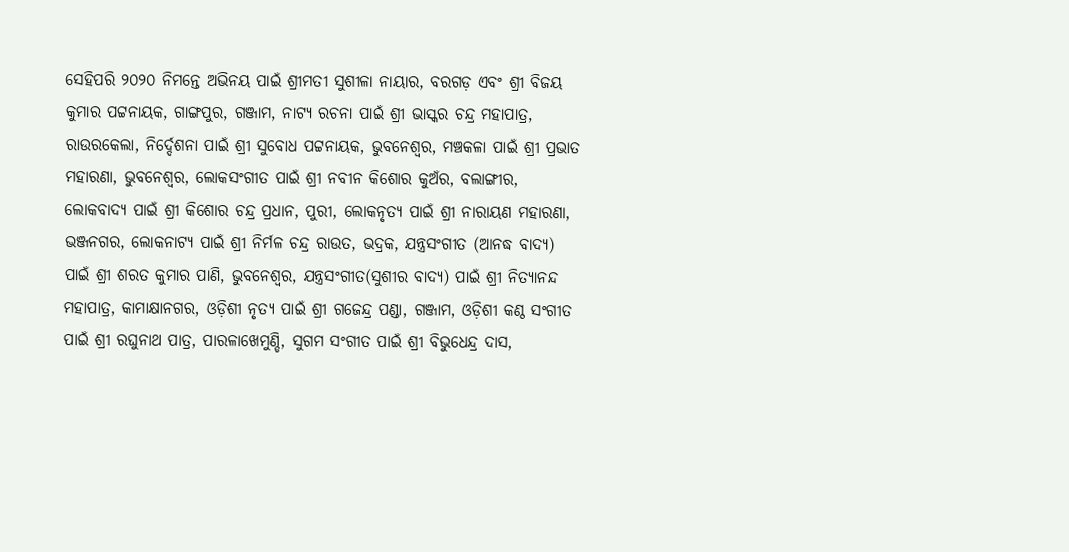ସେହିପରି ୨୦୨୦ ନିମନ୍ତେ ଅଭିନୟ ପାଇଁ ଶ୍ରୀମତୀ ସୁଶୀଳା ନାୟାର, ବରଗଡ଼ ଏବଂ ଶ୍ରୀ ବିଜୟ କୁମାର ପଟ୍ଟନାୟକ, ଗାଙ୍ଗପୁର, ଗଞ୍ଜାମ, ନାଟ୍ୟ ରଚନା ପାଇଁ ଶ୍ରୀ ଭାସ୍କର ଚନ୍ଦ୍ର ମହାପାତ୍ର, ରାଉରକେଲା, ନିର୍ଦ୍ଦେଶନା ପାଇଁ ଶ୍ରୀ ସୁବୋଧ ପଟ୍ଟନାୟକ, ଭୁବନେଶ୍ୱର, ମଞ୍ଚକଳା ପାଇଁ ଶ୍ରୀ ପ୍ରଭାତ ମହାରଣା, ଭୁବନେଶ୍ୱର, ଲୋକସଂଗୀତ ପାଇଁ ଶ୍ରୀ ନବୀନ କିଶୋର କୁଅଁର, ବଲାଙ୍ଗୀର, ଲୋକବାଦ୍ୟ ପାଇଁ ଶ୍ରୀ କିଶୋର ଚନ୍ଦ୍ର ପ୍ରଧାନ, ପୁରୀ, ଲୋକନୃତ୍ୟ ପାଇଁ ଶ୍ରୀ ନାରାୟଣ ମହାରଣା, ଭଞ୍ଜନଗର, ଲୋକନାଟ୍ୟ ପାଇଁ ଶ୍ରୀ ନିର୍ମଳ ଚନ୍ଦ୍ର ରାଉତ, ଭଦ୍ରକ, ଯନ୍ତ୍ରସଂଗୀତ (ଆନଦ୍ଧ ବାଦ୍ୟ) ପାଇଁ ଶ୍ରୀ ଶରତ କୁମାର ପାଣି, ଭୁବନେଶ୍ୱର, ଯନ୍ତ୍ରସଂଗୀତ(ସୁଶୀର ବାଦ୍ୟ) ପାଇଁ ଶ୍ରୀ ନିତ୍ୟାନନ୍ଦ ମହାପାତ୍ର, କାମାକ୍ଷାନଗର, ଓଡ଼ିଶୀ ନୃତ୍ୟ ପାଇଁ ଶ୍ରୀ ଗଜେନ୍ଦ୍ର ପଣ୍ଡା, ଗଞ୍ଜାମ, ଓଡ଼ିଶୀ କଣ୍ଠ ସଂଗୀତ ପାଇଁ ଶ୍ରୀ ରଘୁନାଥ ପାତ୍ର, ପାରଳାଖେମୁଣ୍ଡି, ସୁଗମ ସଂଗୀତ ପାଇଁ ଶ୍ରୀ ବିଭୁଧେନ୍ଦ୍ର ଦାସ,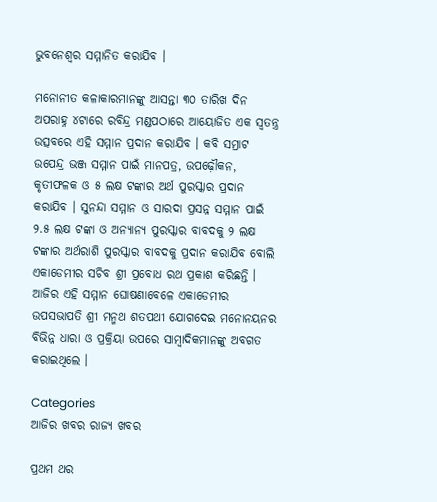ଭୁବନେଶ୍ୱର ସମ୍ମାନିତ କରାଯିବ ।

ମନୋନୀତ କଳାକାରମାନଙ୍କୁ ଆସନ୍ତା ୩୦ ତାରିଖ ଦିନ ଅପରାହ୍ନ ୪ଟାରେ ରବିନ୍ଦ୍ର ମଣ୍ଡପଠାରେ ଆୟୋଜିତ ଏକ ସ୍ୱତନ୍ତ୍ର ଉତ୍ସବରେ ଏହି ସମ୍ମାନ ପ୍ରଦାନ କରାଯିବ । କବି ସମ୍ରାଟ ଉପେନ୍ଦ୍ର ଭଞ୍ଜ ସମ୍ମାନ ପାଇଁ ମାନପତ୍ର, ଉପଢ଼ୌକନ, କୃତୀଫଳକ ଓ ୫ ଲକ୍ଷ ଟଙ୍କାର ଅର୍ଥ ପୁରସ୍କାର ପ୍ରଦାନ କରାଯିବ । ସୁନନ୍ଦା ସମ୍ମାନ ଓ ସାରଦା ପ୍ରସନ୍ନ ସମ୍ମାନ ପାଇଁ ୨.୫ ଲକ୍ଷ ଟଙ୍କା ଓ ଅନ୍ୟାନ୍ୟ ପୁରସ୍କାର ବାବଦକୁ ୨ ଲକ୍ଷ ଟଙ୍କାର ଅର୍ଥରାଶି ପୁରସ୍କାର ବାବଦକୁ ପ୍ରଦାନ କରାଯିବ ବୋଲି ଏକାଡେମୀର ସଚିବ ଶ୍ରୀ ପ୍ରବୋଧ ରଥ ପ୍ରକାଶ କରିଛନ୍ତି । ଆଜିର ଏହି ସମ୍ମାନ ଘୋଷଣାବେଳେ ଏକାଡେମୀର ଉପସଭାପତି ଶ୍ରୀ ମନ୍ମଥ ଶତପଥୀ ଯୋଗଦେଇ ମନୋନୟନର ବିଭିନ୍ନ ଧାରା ଓ ପ୍ରକ୍ରିୟା ଉପରେ ସାମ୍ବାଦିକମାନଙ୍କୁ ଅବଗତ କରାଇଥିଲେ ।

Categories
ଆଜିର ଖବର ରାଜ୍ୟ ଖବର

ପ୍ରଥମ ଥର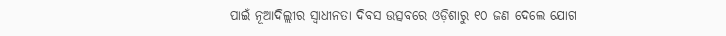ପାଇଁ ନୂଆଦିଲ୍ଲୀର ସ୍ୱାଧୀନତା ଦିବସ ଉତ୍ସବରେ ଓଡ଼ିଶାରୁ ୧୦ ଜଣ ଦେଲେ ଯୋଗ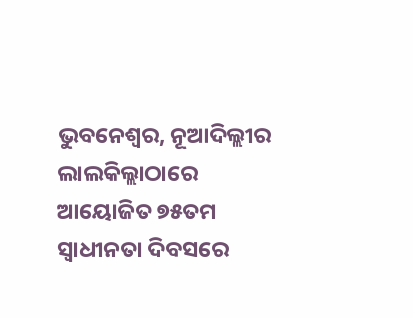ଭୁବନେଶ୍ୱର, ନୂଆଦିଲ୍ଲୀର ଲାଲକିଲ୍ଲାଠାରେ ଆୟୋଜିତ ୭୫ତମ ସ୍ୱାଧୀନତା ଦିବସରେ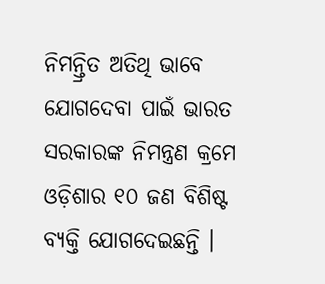ନିମନ୍ତ୍ରିତ ଅତିଥି ଭାବେ ଯୋଗଦେବା ପାଇଁ ଭାରତ ସରକାରଙ୍କ ନିମନ୍ତ୍ରଣ କ୍ରମେ ଓଡ଼ିଶାର ୧୦ ଜଣ ବିଶିଷ୍ଟ ବ୍ୟକ୍ତି ଯୋଗଦେଇଛନ୍ତି ।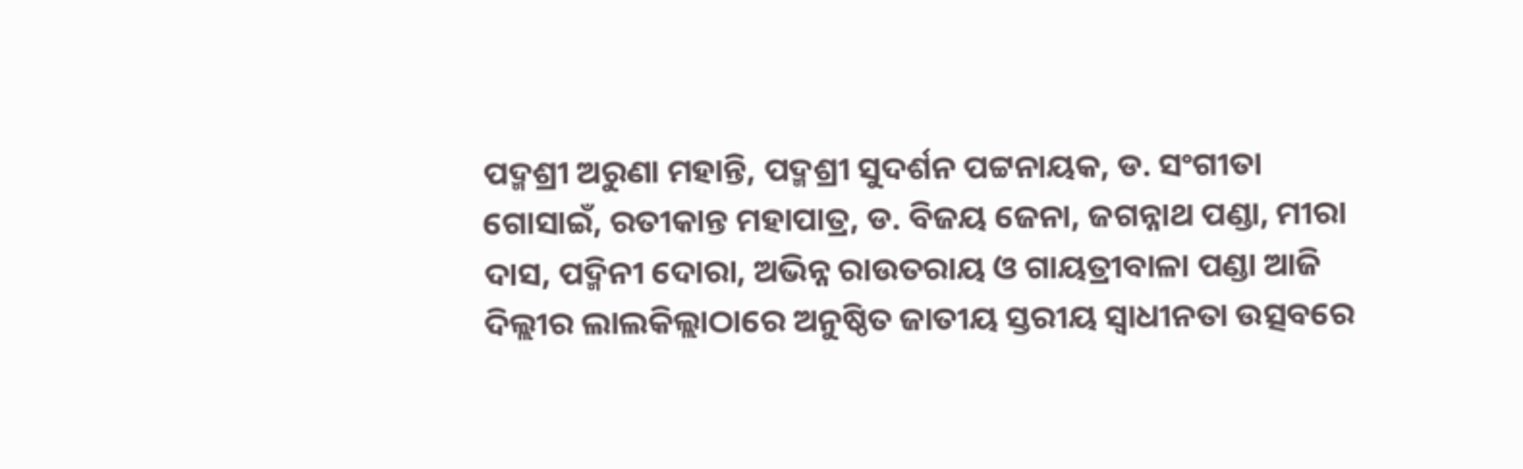ପଦ୍ମଶ୍ରୀ ଅରୁଣା ମହାନ୍ତି, ପଦ୍ମଶ୍ରୀ ସୁଦର୍ଶନ ପଟ୍ଟନାୟକ, ଡ. ସଂଗୀତା ଗୋସାଇଁ, ରତୀକାନ୍ତ ମହାପାତ୍ର, ଡ. ବିଜୟ ଜେନା, ଜଗନ୍ନାଥ ପଣ୍ଡା, ମୀରା ଦାସ, ପଦ୍ମିନୀ ଦୋରା, ଅଭିନ୍ନ ରାଉତରାୟ ଓ ଗାୟତ୍ରୀବାଳା ପଣ୍ଡା ଆଜି ଦିଲ୍ଲୀର ଲାଲକିଲ୍ଲାଠାରେ ଅନୁଷ୍ଠିତ ଜାତୀୟ ସ୍ତରୀୟ ସ୍ୱାଧୀନତା ଉତ୍ସବରେ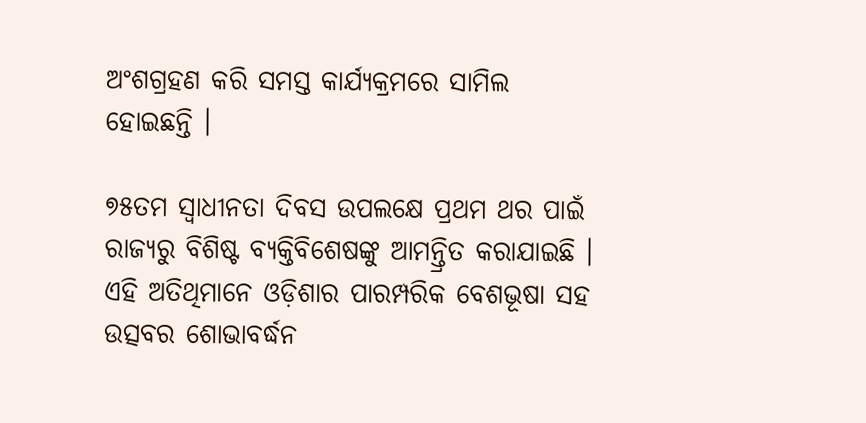ଅଂଶଗ୍ରହଣ କରି ସମସ୍ତ କାର୍ଯ୍ୟକ୍ରମରେ ସାମିଲ ହୋଇଛନ୍ତି ।

୭୫ତମ ସ୍ୱାଧୀନତା ଦିବସ ଉପଲକ୍ଷେ ପ୍ରଥମ ଥର ପାଇଁ ରାଜ୍ୟରୁ ବିଶିଷ୍ଟ ବ୍ୟକ୍ତିବିଶେଷଙ୍କୁ ଆମନ୍ତ୍ରିତ କରାଯାଇଛି । ଏହି ଅତିଥିମାନେ ଓଡ଼ିଶାର ପାରମ୍ପରିକ ବେଶଭୂଷା ସହ ଉତ୍ସବର ଶୋଭାବର୍ଦ୍ଧନ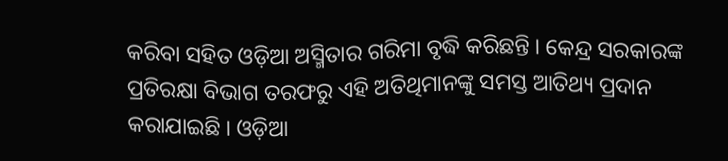କରିବା ସହିତ ଓଡ଼ିଆ ଅସ୍ମିତାର ଗରିମା ବୃଦ୍ଧି କରିଛନ୍ତି । କେନ୍ଦ୍ର ସରକାରଙ୍କ ପ୍ରତିରକ୍ଷା ବିଭାଗ ତରଫରୁ ଏହି ଅତିଥିମାନଙ୍କୁ ସମସ୍ତ ଆତିଥ୍ୟ ପ୍ରଦାନ କରାଯାଇଛି । ଓଡ଼ିଆ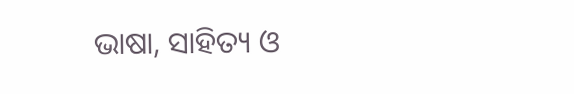ଭାଷା, ସାହିତ୍ୟ ଓ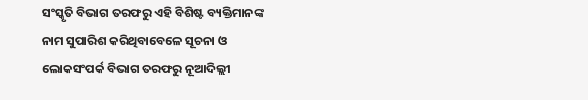ସଂସ୍କୃତି ବିଭାଗ ତରଫରୁ ଏହି ବିଶିଷ୍ଟ ବ୍ୟକ୍ତିମାନଙ୍କ ନାମ ସୁପାରିଶ କରିଥିବାବେଳେ ସୂଚନା ଓ ଲୋକସଂପର୍କ ବିଭାଗ ତରଫରୁ ନୂଆଦିଲ୍ଲୀ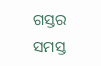ଗସ୍ତର ସମସ୍ତ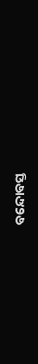ବନ୍ଦୋବସ୍ତ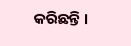କରିଛନ୍ତି ।